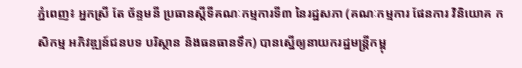ភ្នំពេញ៖ អ្នកស្រី តែ ច័ន្ទមនី ប្រធានស្តីទីគណៈកម្មការទី៣ នៃរដ្ឋសភា (គណៈកម្មការ ផែនការ វិនិយោគ កសិកម្ម អភិវឌ្ឍន៍ជនបទ បរិស្ថាន និងធនធានទឹក) បានស្នើឲ្យនាយករដ្ឋមន្រ្តីកម្ពុ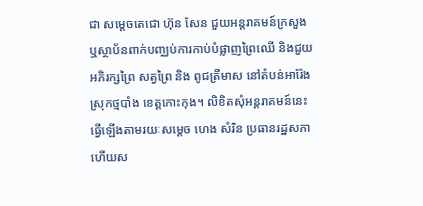ជា សម្តេចតេជោ ហ៊ុន សែន ជួយអន្តរាគមន៍ក្រសួង ឬស្ថាប័នពាក់បញ្ឈប់ការកាប់បំផ្លាញព្រៃឈើ និងជួយអភិរក្សព្រៃ សត្វព្រៃ និង ពូជត្រីមាស នៅតំបន់អារ៉ែង ស្រុកថ្មបាំង ខេត្តកោះកុង។ លិខិតសុំអន្តរាគមន៍នេះ ធ្វើឡើងតាមរយៈសម្តេច ហេង សំរិន ប្រធានរដ្ឋសភា ហើយស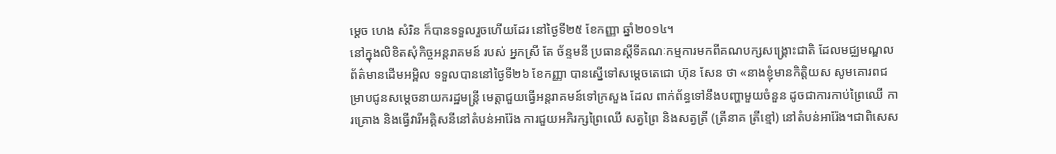ម្តេច ហេង សំរិន ក៏បានទទួលរួចហើយដែរ នៅថ្ងៃទី២៥ ខែកញ្ញា ឆ្នាំ២០១៤។
នៅក្នុងលិខិតសុំកិច្ចអន្តរាគមន៍ របស់ អ្នកស្រី តែ ច័ន្ទមនី ប្រធានស្តីទីគណៈកម្មការមកពីគណបក្សសង្រ្គោះជាតិ ដែលមជ្ឈមណ្ឌលព័ត៌មានដើមអម្ពិល ទទួលបាននៅថ្ងៃទី២៦ ខែកញ្ញា បានស្នើទៅសម្តេចតេជោ ហ៊ុន សែន ថា «នាងខ្ញុំមានកិត្តិយស សូមគោរពជម្រាបជូនសម្តេចនាយករដ្ឋមន្រ្តី មេត្តាជួយធ្វើអន្តរាគមន៍ទៅក្រសួង ដែល ពាក់ព័ន្ធទៅនឹងបញ្ហាមួយចំនួន ដូចជាការកាប់ព្រៃឈើ ការគ្រោង និងធ្វើវារីអគ្គិសនីនៅតំបន់អារ៉ែង ការជួយអភិរក្សព្រៃឈើ សត្វព្រៃ និងសត្វត្រី (ត្រីនាគ ត្រីខ្មៅ) នៅតំបន់អារ៉ែង។ជាពិសេស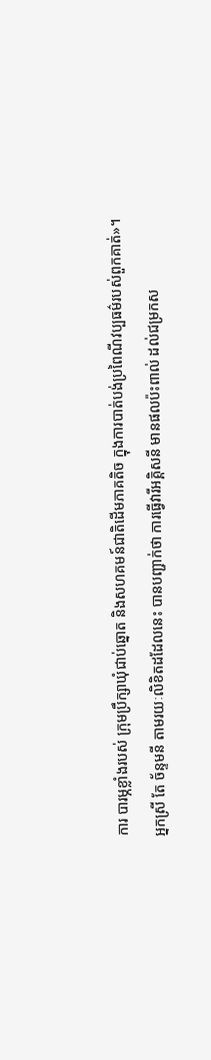ការ បារម្ភខ្លាំងរបស់ ក្រុមប្រឹក្សាឃុំជាប់ឆ្នោត និងសហគមន៍ជាតិដើមភាគតិច ក្នុងការបាត់បង់ប្រពៃណីវប្បធម៌របស់ពួកគាត់»។
អ្នកស្រី តែ ច័ន្ទមនី តាមរយៈលិខិតដដែលនេះ បានបញ្ជាក់ថា ការធ្វើវារីអគ្គិសនី មានផលប៉ះពាល់ ដល់ជម្រកស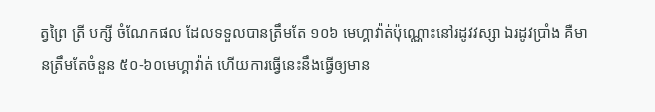ត្វព្រៃ ត្រី បក្សី ចំណែកផល ដែលទទួលបានត្រឹមតែ ១០៦ មេហ្គាវ៉ាត់ប៉ុណ្ណោះនៅរដូវវស្សា ឯរដូវប្រាំង គឺមានត្រឹមតែចំនួន ៥០-៦០មេហ្គាវ៉ាត់ ហើយការធ្វើនេះនឹងធ្វើឲ្យមាន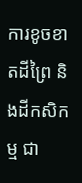ការខូចខាតដីព្រៃ និងដីកសិកម្ម ជា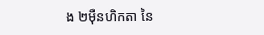ង ២ម៉ឺនហិកតា នៃ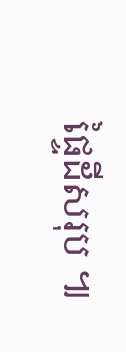ផ្ទៃដីសរុប ៕